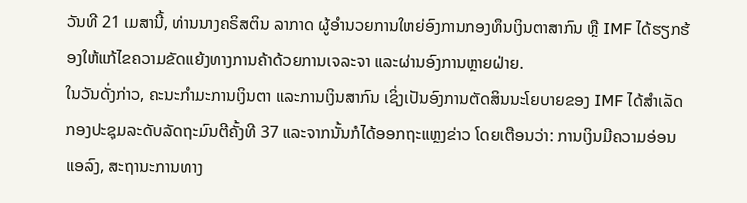ວັນທີ 21 ເມສານີ້, ທ່ານນາງຄຣິສຕິນ ລາກາດ ຜູ້ອຳນວຍການໃຫຍ່ອົງການກອງທຶນເງິນຕາສາກົນ ຫຼື IMF ໄດ້ຮຽກຮ້ອງໃຫ້ແກ້ໄຂຄວາມຂັດແຍ້ງທາງການຄ້າດ້ວຍການເຈລະຈາ ແລະຜ່ານອົງການຫຼາຍຝ່າຍ.
ໃນວັນດັ່ງກ່າວ, ຄະນະກຳມະການເງິນຕາ ແລະການເງິນສາກົນ ເຊິ່ງເປັນອົງການຕັດສິນນະໂຍບາຍຂອງ IMF ໄດ້ສຳເລັດກອງປະຊຸມລະດັບລັດຖະມົນຕີຄັ້ງທີ 37 ແລະຈາກນັ້ນກໍໄດ້ອອກຖະແຫຼງຂ່າວ ໂດຍເຕືອນວ່າ: ການເງິນມີຄວາມອ່ອນແອລົງ, ສະຖານະການທາງ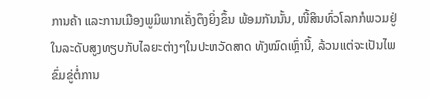ການຄ້າ ແລະການເມືອງພູມິພາກເຄັ່ງຕຶງຍິ່ງຂຶ້ນ ພ້ອມກັນນັ້ນ, ໜີ້ສິນທົ່ວໂລກກໍພວມຢູ່ໃນລະດັບສູງທຽບກັບໄລຍະຕ່າງໆໃນປະຫວັດສາດ ທັງໝົດເຫຼົ່ານີ້, ລ້ວນແຕ່ຈະເປັນໄພຂົ່ມຂູ່ຕໍ່ການ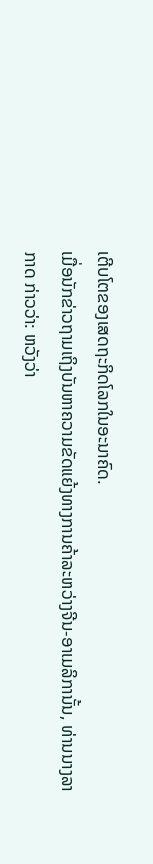ເຕີບໂຕຂອງເສດຖະກິດໂລກໃນອະນາຄົດ.
ເມື່ອນັກຂ່າວຖາມເຖິງບັນຫາຄວາມຂັດແຍ້ງທາງການຄ້າລະຫວ່າງຈີນ-ອາເມລິການັ້ນ, ທ່ານນາງລາກາດ ກ່າວວ່າ: ຫວັງວ່າ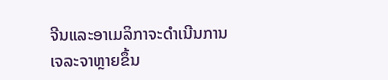ຈີນແລະອາເມລິກາຈະດຳເນີນການເຈລະຈາຫຼາຍຂຶ້ນ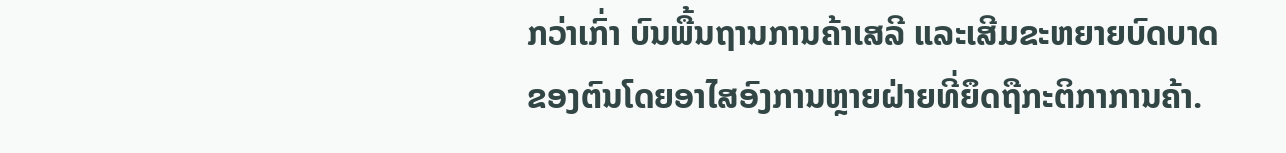ກວ່າເກົ່າ ບົນພື້ນຖານການຄ້າເສລີ ແລະເສີມຂະຫຍາຍບົດບາດຂອງຕົນໂດຍອາໄສອົງການຫຼາຍຝ່າຍທີ່ຍຶດຖືກະຕິກາການຄ້າ.